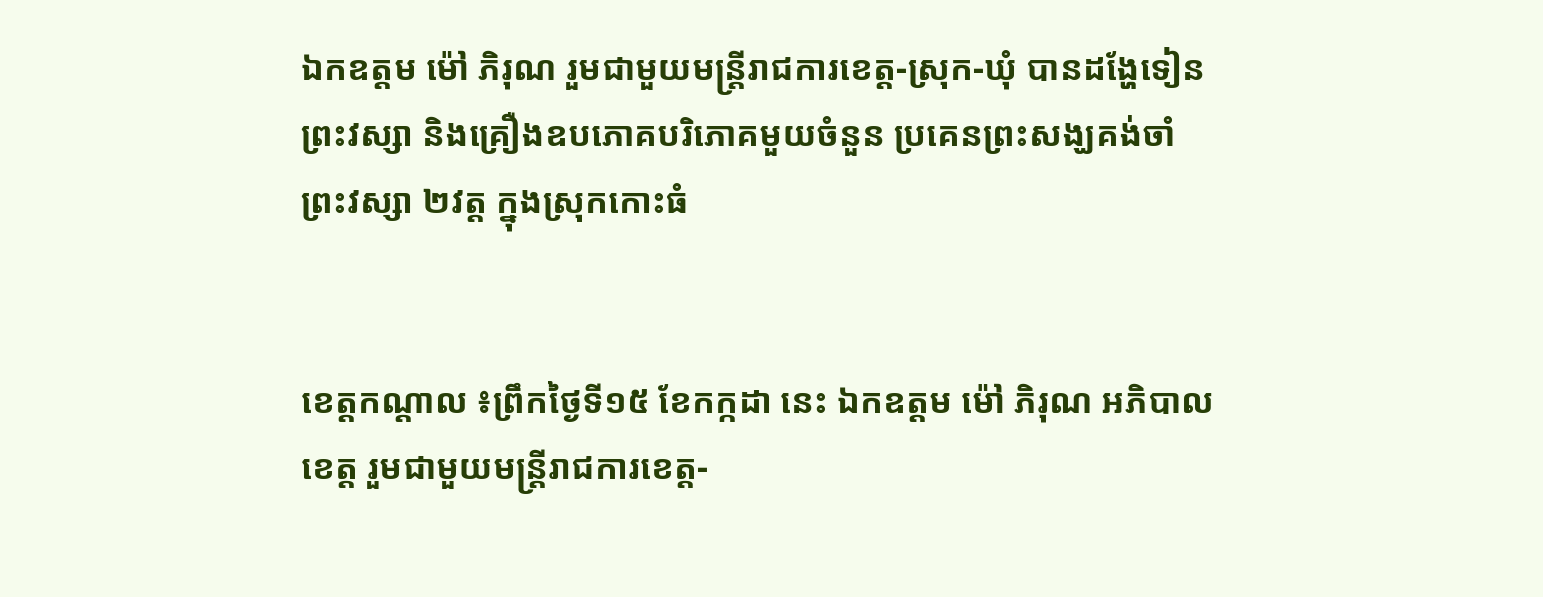ឯកឧត្តម ម៉ៅ ភិរុណ រួមជាមួយមន្ត្រីរាជការខេត្ត-ស្រុក-ឃុំ បានដង្ហែទៀនព្រះវស្សា និងគ្រឿងឧបភោគបរិភោគមួយចំនួន ប្រគេនព្រះសង្ឃគង់ចាំព្រះវស្សា ២វត្ត ក្នុងស្រុកកោះធំ


ខេត្តកណ្តាល ៖ព្រឹកថ្ងៃទី១៥ ខែកក្កដា នេះ ឯកឧត្តម ម៉ៅ ភិរុណ អភិបាលខេត្ត រួមជាមួយមន្ត្រីរាជការខេត្ត-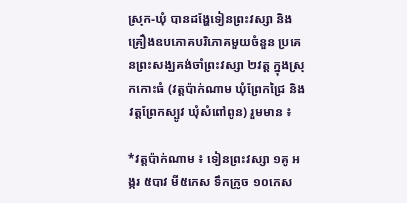ស្រុក-ឃុំ បានដង្ហែទៀនព្រះវស្សា និងគ្រឿងឧបភោគបរិភោគមួយចំនួន ប្រគេនព្រះសង្ឃគង់ចាំព្រះវស្សា ២វត្ត ក្នុងស្រុកកោះធំ (វត្តប៉ាក់ណាម ឃុំព្រែកជ្រៃ និង វត្តព្រែកស្បូវ ឃុំសំពៅពូន) រួមមាន ៖

*វត្តប៉ាក់ណាម ៖ ទៀនព្រះវស្សា ១គូ អង្ករ ៥បាវ មី៥កេស ទឹកក្រូច ១០កេស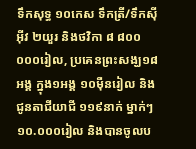ទឹកសុទ្ធ ១០កេស ទឹកត្រី/ទឹកស៊ីអ៊ីវ ២យួរ និងថវិកា ៨ ៨០០ ០០០រៀល, ប្រគេនព្រះសង្ឃ១៨អង្គ ក្នុង១អង្គ ១០ម៉ឺនរៀល និងជូនតាជីយាជី ១១៩នាក់ ម្នាក់ៗ ១០.០០០រៀល និងបានចូលប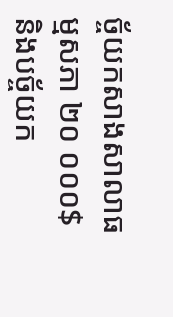ច្ច័យកសាងសាលាធម្មសភា ២០ ០០០$ និងបច្ច័យក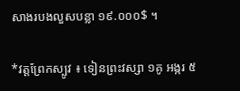សាងរបងលួសបន្លា ១៩.០០០$ ។

*វត្តព្រែកស្បូវ ៖ ទៀនព្រះវស្សា ១គូ អង្ករ ៥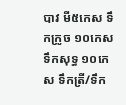បាវ មី៥កេស ទឹកក្រូច ១០កេស ទឹកសុទ្ធ ១០កេស ទឹកត្រី/ទឹក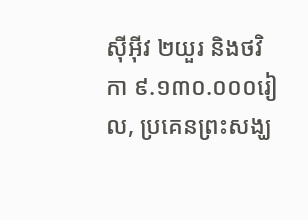ស៊ីអ៊ីវ ២យួរ និងថវិកា ៩.១៣០.០០០រៀល, ប្រគេនព្រះសង្ឃ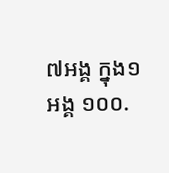៧អង្គ ក្នុង១អង្គ ១០០.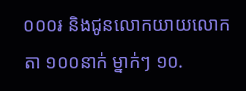០០០៛ និងជូនលោកយាយលោកតា ១០០នាក់ ម្នាក់ៗ ១០.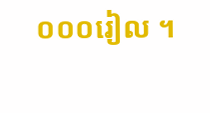០០០រៀល ។